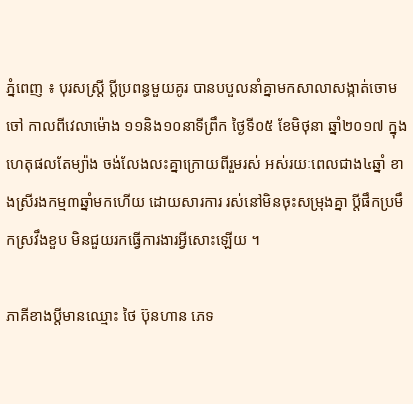ភ្នំពេញ ៖ បុរសស្រ្តី ប្តីប្រពន្ធមួយគូរ បានបបួលនាំគ្នាមកសាលាសង្កាត់ចោមចៅ កាលពីវេលាម៉ោង ១១និង១០នាទីព្រឹក ថ្ងៃទី០៥ ខែមិថុនា ឆ្នាំ២០១៧ ក្នុងហេតុផលតែម្យ៉ាង ចង់លែងលះគ្នាក្រោយពីរួមរស់ អស់រយៈពេលជាង៤ឆ្នាំ ខាងស្រីរងកម្ម៣ឆ្នាំមកហើយ ដោយសារការ រស់នៅមិនចុះសម្រុងគ្នា ប្តីផឹកប្រមឹកស្រវឹងខួប មិនជួយរកធ្វើការងារអ្វីសោះឡើយ ។

ភាគីខាងប្តីមានឈ្មោះ ថៃ ប៊ុនហាន ភេទ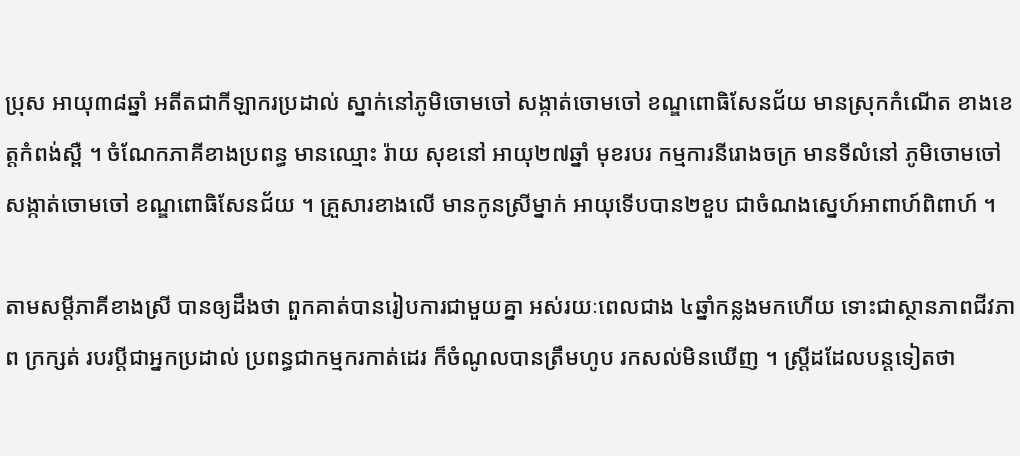ប្រុស អាយុ៣៨ឆ្នាំ អតីតជាកីឡាករប្រដាល់ ស្នាក់នៅភូមិចោមចៅ សង្កាត់ចោមចៅ ខណ្ឌពោធិសែនជ័យ មានស្រុកកំណើត ខាងខេត្តកំពង់ស្ពឺ ។ ចំណែកភាគីខាងប្រពន្ធ មានឈ្មោះ រ៉ាយ សុខនៅ អាយុ២៧ឆ្នាំ មុខរបរ កម្មការនីរោងចក្រ មានទីលំនៅ ភូមិចោមចៅ សង្កាត់ចោមចៅ ខណ្ឌពោធិសែនជ័យ ។ គ្រួសារខាងលើ មានកូនស្រីម្នាក់ អាយុទើបបាន២ខួប ជាចំណងស្នេហ៍អាពាហ៍ពិពាហ៍ ។

តាមសម្តីភាគីខាងស្រី បានឲ្យដឹងថា ពួកគាត់បានរៀបការជាមួយគ្នា អស់រយៈពេលជាង ៤ឆ្នាំកន្លងមកហើយ ទោះជាស្ថានភាពជីវភាព ក្រក្សត់ របរប្តីជាអ្នកប្រដាល់ ប្រពន្ធជាកម្មករកាត់ដេរ ក៏ចំណូលបានត្រឹមហូប រកសល់មិនឃើញ ។ ស្រ្តីដដែលបន្តទៀតថា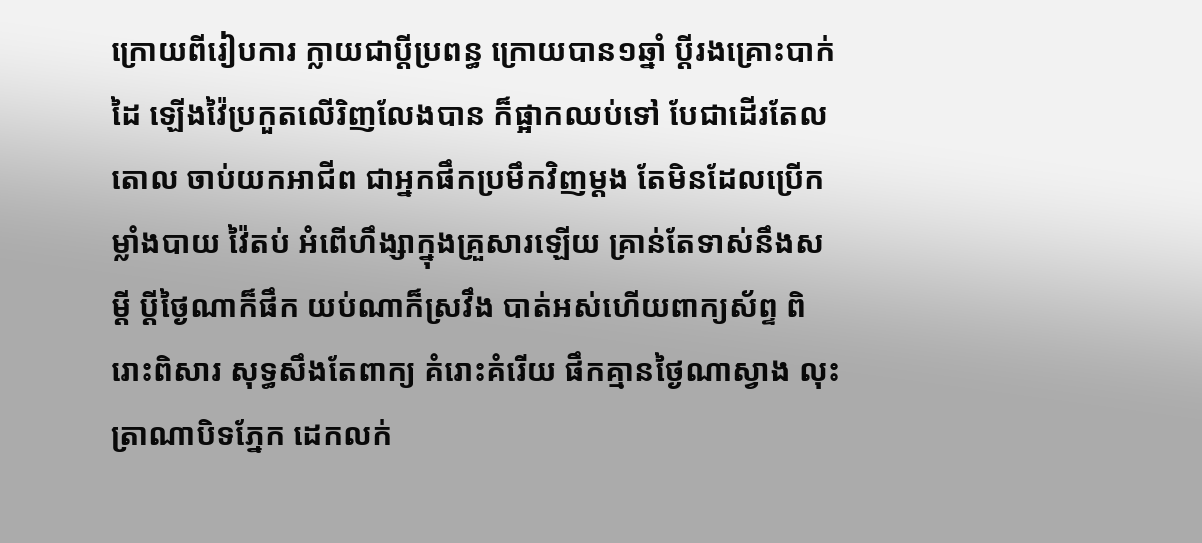ក្រោយពីរៀបការ ក្លាយជាប្តីប្រពន្ធ ក្រោយបាន១ឆ្នាំ ប្តីរងគ្រោះបាក់ដៃ ឡើងវ៉ៃប្រកួតលើរិញលែងបាន ក៏ផ្អាកឈប់ទៅ បែជាដើរតែលតោល ចាប់យកអាជីព ជាអ្នកផឹកប្រមឹកវិញម្តង តែមិនដែលប្រើកម្លាំងបាយ វ៉ៃតប់ អំពើហឹង្សាក្នុងគ្រួសារឡើយ គ្រាន់តែទាស់នឹងសម្តី ប្តីថ្ងៃណាក៏ផឹក យប់ណាក៏ស្រវឹង បាត់អស់ហើយពាក្យស័ព្ទ ពិរោះពិសារ សុទ្ធសឹងតែពាក្យ គំរោះគំរើយ ផឹកគ្មានថ្ងៃណាស្វាង លុះត្រាណាបិទភ្នែក ដេកលក់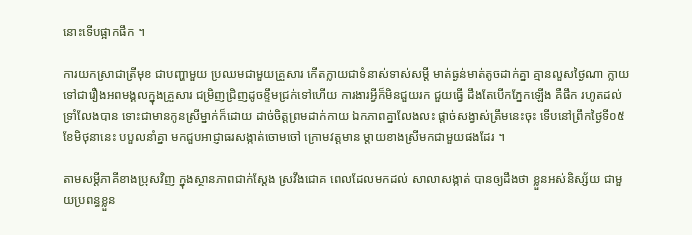នោះទើបផ្អាកផឹក ។

ការយកស្រាជាត្រីមុខ ជាបញ្ហាមួយ ប្រឈមជាមួយគ្រួសារ កើតក្លាយជាទំនាស់ទាស់សម្តី មាត់ធ្ងន់មាត់តូចដាក់គ្នា គ្មានលួសថ្ងៃណា ក្លាយទៅជារឿងអពមង្គលក្នុងគ្រួសារ ជម្រិញជ្រិញដូចខ្ទឹមជ្រក់ទៅហើយ ការងារអ្វីក៏មិនជួយរក ជួយធ្វើ ដឹងតែបើកភ្នែកឡើង គឺផឹក រហូតដល់ទ្រាំលែងបាន ទោះជាមានកូនស្រីម្នាក់ក៏ដោយ ដាច់ចិត្តព្រមដាក់កាយ ឯកភាពគ្នាលែងលះ ផ្តាច់សង្វាស់ត្រឹមនេះចុះ ទើបនៅព្រឹកថ្ងៃទី០៥ ខែមិថុនានេះ បបួលនាំគ្នា មកជួបអាជ្ញាធរសង្កាត់ចោមចៅ ក្រោមវត្តមាន ម្តាយខាងស្រីមកជាមួយផងដែរ ។

តាមសម្តីភាគីខាងប្រុសវិញ ក្នុងស្ថានភាពជាក់ស្តែង ស្រវឹងជោគ ពេលដែលមកដល់ សាលាសង្កាត់ បានឲ្យដឹងថា ខ្លួនអស់និស្ស័យ ជាមួយប្រពន្ធខ្លួន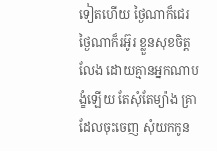ទៀតហើយ ថ្ងៃណាក៏ជេរ ថ្ងៃណាក៏រអ៊ូរ ខ្លួនសុខចិត្តលែង ដោយគ្មានអ្នកណាបង្ខំឡើយ តែសុំតែម្យ៉ាង គ្រាដែលចុះចេញ សុំយកកូន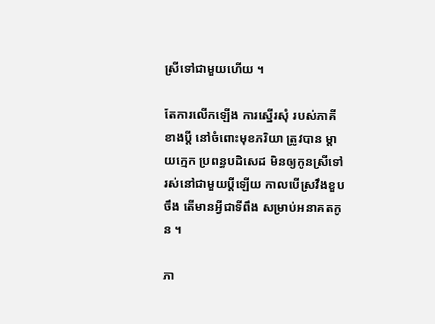ស្រីទៅជាមួយហើយ ។

តែការលើកឡើង ការស្នើរសុំ របស់ភាគីខាងប្តី នៅចំពោះមុខភរិយា ត្រូវបាន ម្តាយក្មេក ប្រពន្ធបដិសេដ មិនឲ្យកូនស្រីទៅរស់នៅជាមួយប្តីឡើយ កាលបើស្រវឹងខួបចឹង តើមានអ្វីជាទីពឹង សម្រាប់អនាគតកូន ។

ភា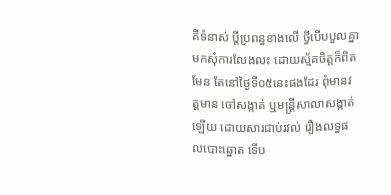គីទំនាស់ ប្តីប្រពន្ធខាងលើ ថ្វីបើបបួលគ្នា មកសុំការលែងលះ ដោយស្ម័គចិត្តក៏ពិតមែន តែនៅថ្ងៃទី០៥នេះផងដែរ ពុំមានវត្តមាន ចៅសង្កាត់ ឬមន្រ្តីសាលាសង្កាត់ឡើយ ដោយសារជាប់រវល់ រឿងលទ្ធផលបោះឆ្នោត ទើប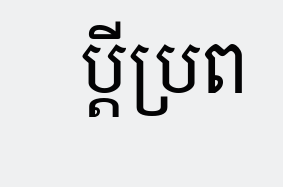ប្តីប្រព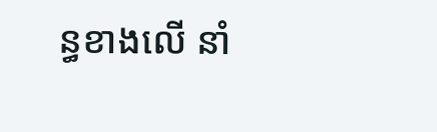ន្ធខាងលើ នាំ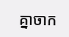គ្នាចាក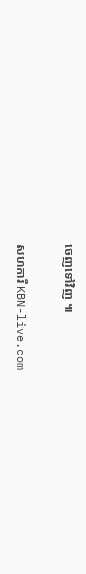ចេញទៅវិញ ៕

សហការី KBN-live.com